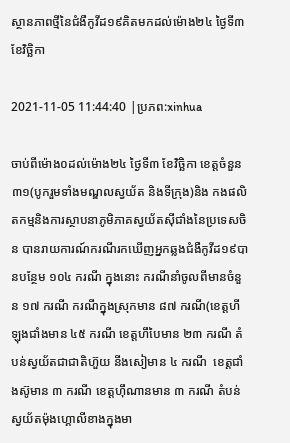ស្ថានភាពថ្មីនៃជំងឺកូវីដ១៩គិតមកដល់ម៉ោង២៤ ថ្ងៃទី៣ ខែវិច្ឆិកា

2021-11-05 11:44:40 |ប្រភព:xinhua

ចាប់ពីម៉ោង០ដល់ម៉ោង២៤ ថ្ងៃទី៣ ខែវិច្ឆិកា ខេត្តចំនួន៣១(បូករួមទាំងមណ្ឌលស្វយ័ត និងទីក្រុង)និង កងផលិតកម្មនិងការស្ថាបនាភូមិភាគស្វយ័តស៊ីជាំងនៃប្រទេសចិន បានរាយការណ៍ករណីរកឃើញអ្នកឆ្លងជំងឺកូវីដ១៩បានបន្ថែម ១០៤ ករណី ក្នុងនោះ ករណីនាំចូលពីមានចំនួន ១៧ ករណី ករណីក្នុងស្រុកមាន ៨៧ ករណី(ខេ‌ត្តហីឡុងជាំងមាន ៤៥ ករណី ខេត្តហឹបៃមាន ២៣ ករណី តំបន់ស្វយ័តជាជាតិហ៊ួយ នីងសៀមាន ៤ ករណី  ខេត្តជាំងស៊ូមាន ៣ ករណី ខេត្តហ៊ឹណានមាន ៣ ករណី តំបន់ស្វយ័តម៉ុងហ្គោលីខាងក្នុងមា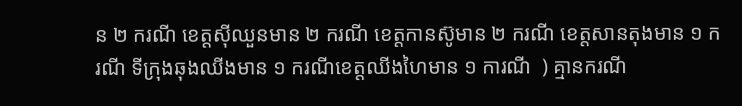ន ២ ករណី ខេត្តស៊ីឈួនមាន ២ ករណី ខេត្តកានស៊ូមាន ២ ករណី ខេត្តសានតុងមាន ១ ករណី ទីក្រុងឆុងឈីងមាន ១ ករណីខេត្តឈីងហៃមាន ១ ការណី  ) គ្មានករណី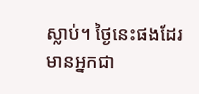ស្លាប់។ ថ្ងៃនេះផងដែរ មានអ្នកជា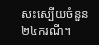សះស្បើយចំនួន ២៤ករណី។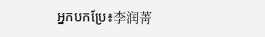អ្នកបកប្រែ៖李润菁